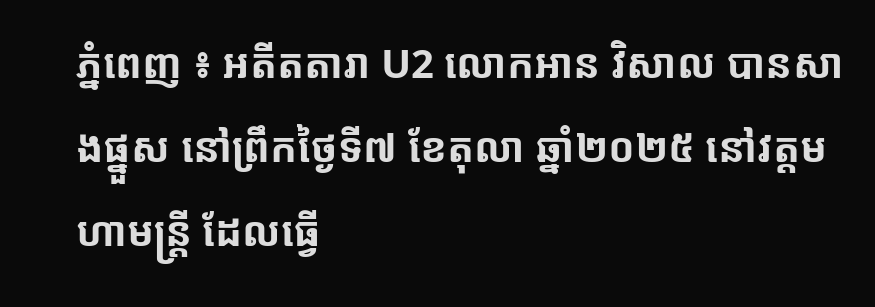ភ្នំពេញ ៖ អតីតតារា U2 លោកអាន វិសាល បានសាងផ្នួស នៅព្រឹកថ្ងៃទី៧ ខែតុលា ឆ្នាំ២០២៥ នៅវត្តមហាមន្រ្ដី ដែលធ្វើ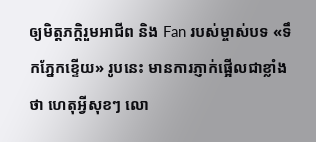ឲ្យមិត្តភក្ដិរួមអាជីព និង Fan របស់ម្ចាស់បទ «ទឹកភ្នែកខ្ទើយ» រូបនេះ មានការភ្ញាក់ផ្អើលជាខ្លាំងថា ហេតុអ្វីសុខៗ លោ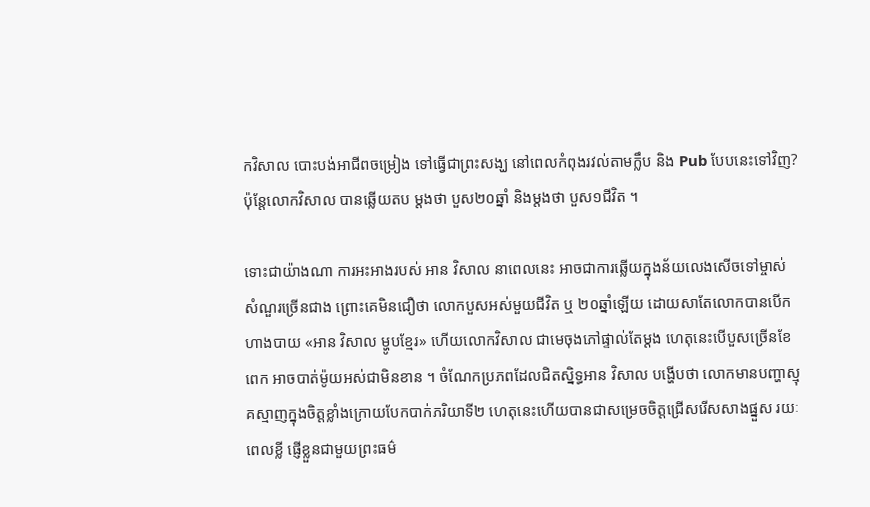កវិសាល បោះបង់អាជីពចម្រៀង ទៅធ្វើជាព្រះសង្ឃ នៅពេលកំពុងរវល់តាមក្លឹប និង Pub បែបនេះទៅវិញ? ប៉ុន្ដែលោកវិសាល បានឆ្លើយតប ម្តងថា បួស២០ឆ្នាំ និងម្តងថា បួស១ជីវិត ។

ទោះជាយ៉ាងណា ការអះអាងរបស់ អាន វិសាល នាពេលនេះ អាចជាការឆ្លើយក្នុងន័យលេងសើចទៅម្ចាស់សំណួរច្រើនជាង ព្រោះគេមិនជឿថា លោកបួសអស់មួយជីវិត ឬ ២០ឆ្នាំឡើយ ដោយសាតែលោកបានបើក ហាងបាយ «អាន វិសាល ម្ហូបខ្មែរ» ហើយលោកវិសាល ជាមេចុងភៅផ្ទាល់តែម្ដង ហេតុនេះបើបួសច្រើនខែ ពេក អាចបាត់ម៉ូយអស់ជាមិនខាន ។ ចំណែកប្រភពដែលជិតស្និទ្ធអាន វិសាល បង្ហើបថា លោកមានបញ្ហាស្មុគស្មាញក្នុងចិត្តខ្លាំងក្រោយបែកបាក់ភរិយាទី២ ហេតុនេះហើយបានជាសម្រេចចិត្តជ្រើសរើសសាងផ្នួស រយៈពេលខ្លី ផ្ញើខ្លួនជាមួយព្រះធម៌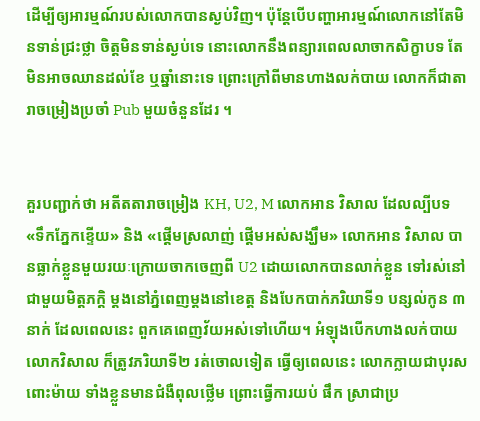ដើម្បីឲ្យអារម្មណ៍របស់លោកបានស្ងប់វិញ។ ប៉ុន្ដែបើបញ្ហាអារម្មណ៍លោកនៅតែមិនទាន់ជ្រះថ្លា ចិត្តមិនទាន់ស្ងប់ទេ នោះលោកនឹងពន្យារពេលលាចាកសិក្ខាបទ តែមិនអាចឈានដល់ខែ ឬឆ្នាំនោះទេ ព្រោះក្រៅពីមានហាងលក់បាយ លោកក៏ជាតារាចម្រៀងប្រចាំ Pub មួយចំនួនដែរ ។


គួរបញ្ជាក់ថា អតីតតារាចម្រៀង KH, U2, M លោកអាន វិសាល ដែលល្បីបទ «ទឹកភ្នែកខ្ទើយ» និង «ផ្ដើមស្រលាញ់ ផ្ដើមអស់សង្ឃឹម» លោកអាន វិសាល បានធ្លាក់ខ្លួនមួយរយៈក្រោយចាកចេញពី U2 ដោយលោកបានលាក់ខ្លួន ទៅរស់នៅជាមួយមិត្តភក្ដិ ម្ដងនៅភ្នំពេញម្ដងនៅខេត្ត និងបែកបាក់ភរិយាទី១ បន្សល់កូន ៣នាក់ ដែលពេលនេះ ពួកគេពេញវ័យអស់ទៅហើយ។ អំឡុងបើកហាងលក់បាយ លោកវិសាល ក៏ត្រូវភរិយាទី២ រត់ចោលទៀត ធ្វើឲ្យពេលនេះ លោកក្លាយជាបុរសពោះម៉ាយ ទាំងខ្លួនមានជំងឺពុលថ្លើម ព្រោះធ្វើការយប់ ផឹក ស្រាជាប្រ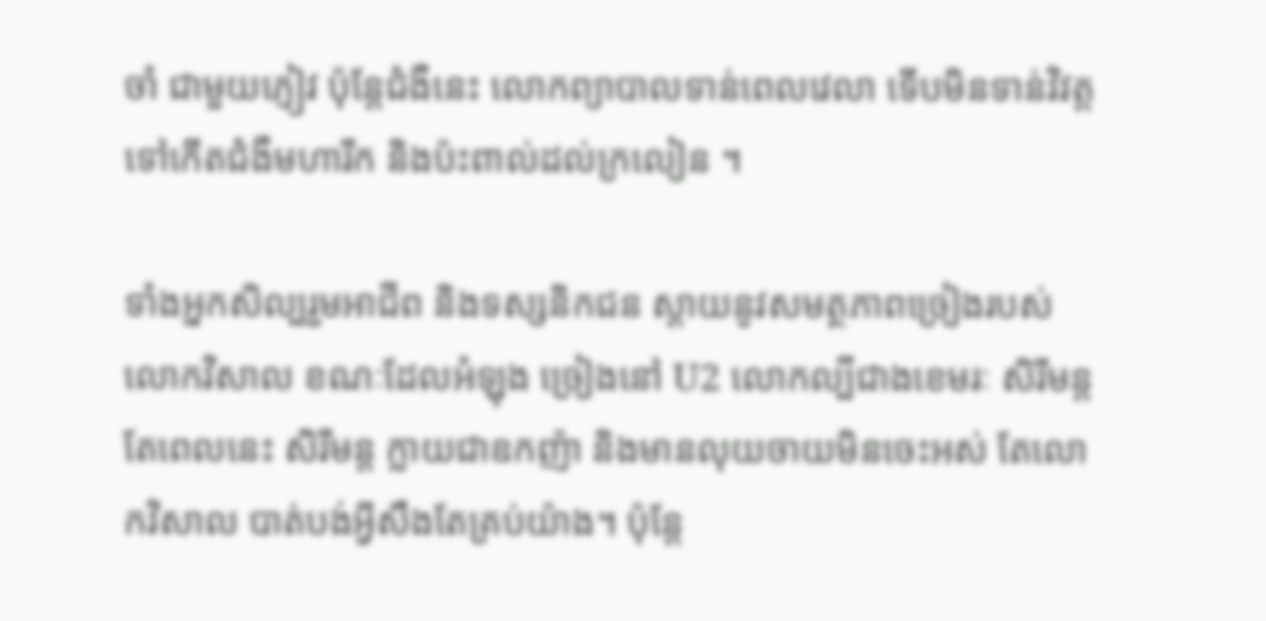ចាំ ជាមួយភ្ញៀវ ប៉ុន្ដែជំងឺនេះ លោកព្យាបាលទាន់ពេលវេលា ទើបមិនទាន់វិវត្តទៅកើតជំងឺមហារីក និងប៉ះពាល់ដល់ក្រលៀន ។

ទាំងអ្នកសិល្បរួមអាជីព និងទស្សនិកជន ស្ដាយនូវសមត្ថភាពច្រៀងរបស់លោកវិសាល ខណៈដែលអំឡុង ច្រៀងនៅ U2 លោកល្បីជាងខេមរៈ សិរីមន្ដ តែពេលនេះ សិរីមន្ដ ក្លាយជាឧកញ៉ា និងមានលុយចាយមិនចេះអស់ តែលោកវិសាល បាត់បង់អ្វីសឹងតែគ្រប់យ៉ាង។ ប៉ុន្ដែ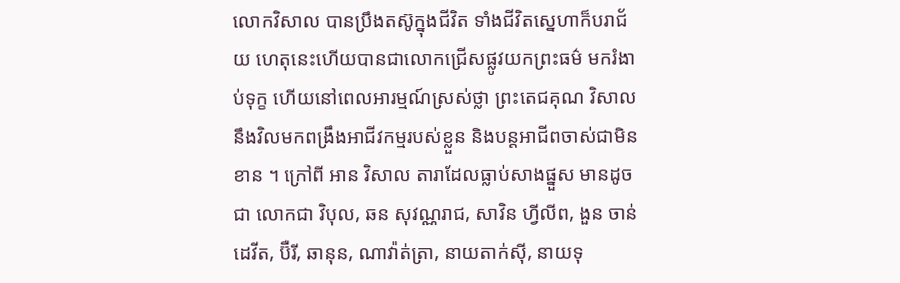លោកវិសាល បានប្រឹងតស៊ូក្នុងជីវិត ទាំងជីវិតស្នេហាក៏បរាជ័យ ហេតុនេះហើយបានជាលោកជ្រើសផ្លូវយកព្រះធម៌ មករំងាប់ទុក្ខ ហើយនៅពេលអារម្មណ៍ស្រស់ថ្លា ព្រះតេជគុណ វិសាល នឹងវិលមកពង្រឹងអាជីវកម្មរបស់ខ្លួន និងបន្ដអាជីពចាស់ជាមិនខាន ។ ក្រៅពី អាន វិសាល តារាដែលធ្លាប់សាងផ្នួស មានដូចជា លោកជា វិបុល, ឆន សុវណ្ណរាជ, សាវិន ហ្វីលីព, ងួន ចាន់ដេវីត, ប៊ឺរី, ឆានុន, ណាវ៉ាត់ត្រា, នាយតាក់ស៊ី, នាយទុ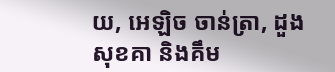យ, អេឡិច ចាន់ត្រា, ដួង សុខគា និងគឹម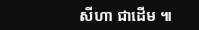សីហា ជាដើម ៕